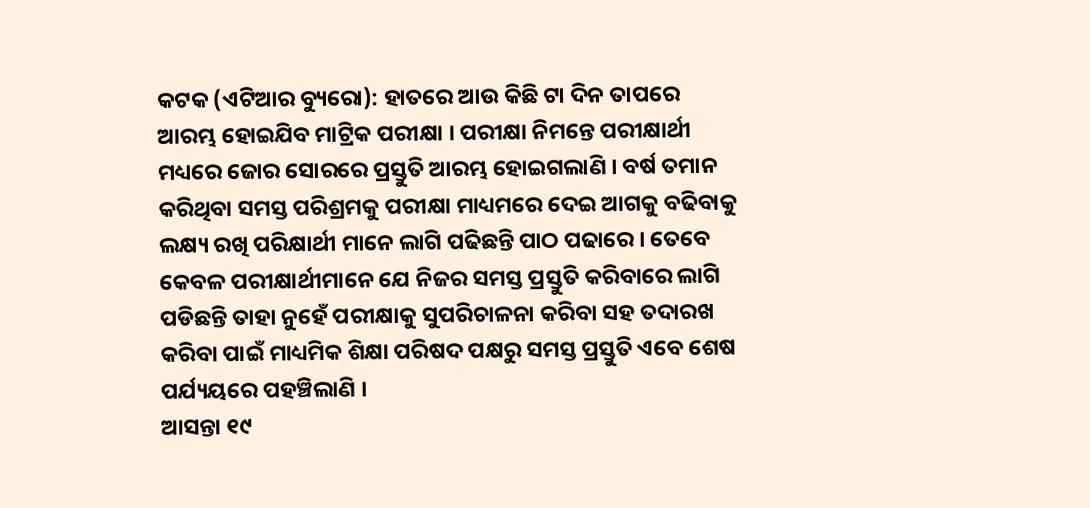କଟକ (ଏଟିଆର ବ୍ୟୁରୋ): ହାତରେ ଆଉ କିଛି ଟା ଦିନ ତାପରେ ଆରମ୍ଭ ହୋଇଯିବ ମାଟ୍ରିକ ପରୀକ୍ଷା । ପରୀକ୍ଷା ନିମନ୍ତେ ପରୀକ୍ଷାର୍ଥୀ ମଧ୍ୟରେ ଜୋର ସୋରରେ ପ୍ରସ୍ତୁତି ଆରମ୍ଭ ହୋଇଗଲାଣି । ବର୍ଷ ତମାନ କରିଥିବା ସମସ୍ତ ପରିଶ୍ରମକୁ ପରୀକ୍ଷା ମାଧ୍ୟମରେ ଦେଇ ଆଗକୁ ବଢିବାକୁ ଲକ୍ଷ୍ୟ ରଖି ପରିକ୍ଷାର୍ଥୀ ମାନେ ଲାଗି ପଢିଛନ୍ତି ପାଠ ପଢାରେ । ତେବେ କେବଳ ପରୀକ୍ଷାର୍ଥୀମାନେ ଯେ ନିଜର ସମସ୍ତ ପ୍ରସ୍ତୁତି କରିବାରେ ଲାଗି ପଡିଛନ୍ତି ତାହା ନୁହେଁ ପରୀକ୍ଷାକୁ ସୁପରିଚାଳନା କରିବା ସହ ତଦାରଖ କରିବା ପାଇଁ ମାଧ୍ୟମିକ ଶିକ୍ଷା ପରିଷଦ ପକ୍ଷରୁ ସମସ୍ତ ପ୍ରସ୍ତୁତି ଏବେ ଶେଷ ପର୍ଯ୍ୟୟରେ ପହଞ୍ଚିଲାଣି ।
ଆସନ୍ତା ୧୯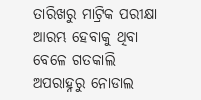ତାରିଖରୁ ମାଟ୍ରିକ ପରୀକ୍ଷା ଆରମ୍ଭ ହେବାକୁ ଥିବା ବେଳେ ଗତକାଲି ଅପରାହ୍ନରୁ ନୋଡାଲ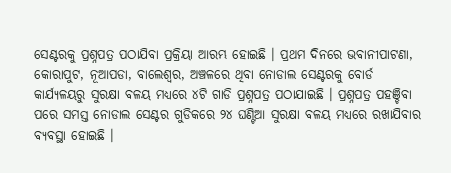ସେଣ୍ଟରକୁ ପ୍ରଶ୍ନପତ୍ର ପଠାଯିବା ପ୍ରକ୍ରିୟା ଆରମ୍ଭ ହୋଇଛି । ପ୍ରଥମ ଦିନରେ ଭବାନୀପାଟଣା, କୋରାପୁଟ, ନୂଆପଡା, ବାଲେଶ୍ୱର, ଅଞ୍ଚଳରେ ଥିବା ନୋଡାଲ ସେଣ୍ଟରକୁ ବୋର୍ଡ କାର୍ଯ୍ୟଳୟରୁ ସୁରକ୍ଷା ବଳୟ ମଧ୍ୟରେ ୪ଟି ଗାଡି ପ୍ରଶ୍ନପତ୍ର ପଠାଯାଇଛି । ପ୍ରଶ୍ନପତ୍ର ପହଞ୍ଚିବା ପରେ ସମସ୍ତ ନୋଡାଲ ସେଣ୍ଟର ଗୁଡିକରେ ୨୪ ଘଣ୍ଟିଆ ସୁରକ୍ଷା ବଳୟ ମଧ୍ୟରେ ରଖାଯିବାର ବ୍ୟବସ୍ଥା ହୋଇଛି ।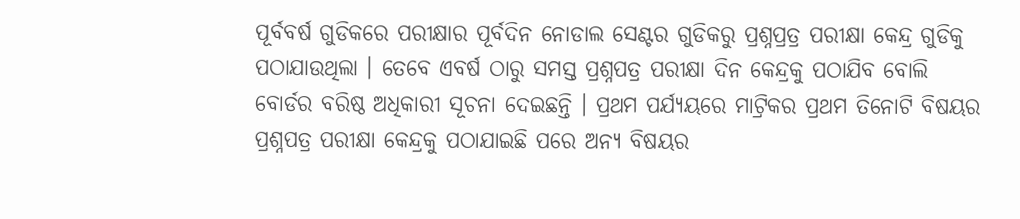ପୂର୍ବବର୍ଷ ଗୁଡିକରେ ପରୀକ୍ଷାର ପୂର୍ବଦିନ ନୋଡାଲ ସେଣ୍ଟର ଗୁଡିକରୁ ପ୍ରଶ୍ନପ୍ରତ୍ର ପରୀକ୍ଷା କେନ୍ଦ୍ର ଗୁଡିକୁ ପଠାଯାଉଥିଲା । ତେବେ ଏବର୍ଷ ଠାରୁ ସମସ୍ତ ପ୍ରଶ୍ନପତ୍ର ପରୀକ୍ଷା ଦିନ କେନ୍ଦ୍ରକୁ ପଠାଯିବ ବୋଲି ବୋର୍ଡର ବରିଷ୍ଠ ଅଧିକାରୀ ସୂଚନା ଦେଇଛନ୍ତି । ପ୍ରଥମ ପର୍ଯ୍ୟୟରେ ମାଟ୍ରିକର ପ୍ରଥମ ତିନୋଟି ବିଷୟର ପ୍ରଶ୍ନପତ୍ର ପରୀକ୍ଷା କେନ୍ଦ୍ରକୁ ପଠାଯାଇଛି ପରେ ଅନ୍ୟ ବିଷୟର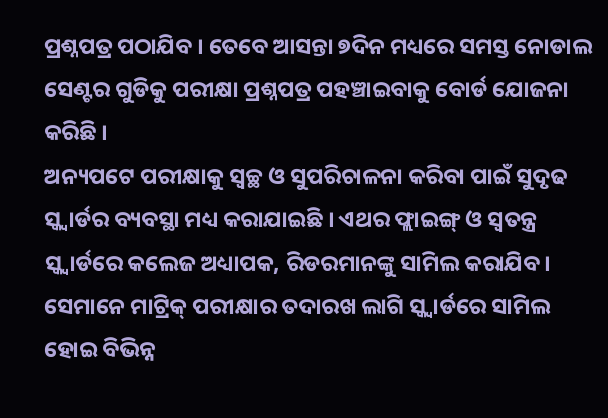ପ୍ରଶ୍ନପତ୍ର ପଠାଯିବ । ତେବେ ଆସନ୍ତା ୭ଦିନ ମଧ୍ୟରେ ସମସ୍ତ ନୋଡାଲ ସେଣ୍ଟର ଗୁଡିକୁ ପରୀକ୍ଷା ପ୍ରଶ୍ନପତ୍ର ପହଞ୍ଚାଇବାକୁ ବୋର୍ଡ ଯୋଜନା କରିଛି ।
ଅନ୍ୟପଟେ ପରୀକ୍ଷାକୁ ସ୍ୱଚ୍ଛ ଓ ସୁପରିଚାଳନା କରିବା ପାଇଁ ସୁଦୃଢ ସ୍କ୍ୱାର୍ଡର ବ୍ୟବସ୍ଥା ମଧ୍ୟ କରାଯାଇଛି । ଏଥର ଫ୍ଲାଇଙ୍ଗ୍ ଓ ସ୍ବତନ୍ତ୍ର ସ୍କ୍ବାର୍ଡରେ କଲେଜ ଅଧ୍ୟାପକ, ରିଡରମାନଙ୍କୁ ସାମିଲ କରାଯିବ। ସେମାନେ ମାଟ୍ରିକ୍ ପରୀକ୍ଷାର ତଦାରଖ ଲାଗି ସ୍କ୍ବାର୍ଡରେ ସାମିଲ ହୋଇ ବିଭିନ୍ନ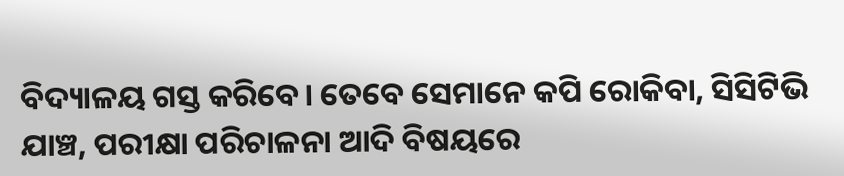ବିଦ୍ୟାଳୟ ଗସ୍ତ କରିବେ। ତେବେ ସେମାନେ କପି ରୋକିବା, ସିସିଟିଭି ଯାଞ୍ଚ, ପରୀକ୍ଷା ପରିଚାଳନା ଆଦି ବିଷୟରେ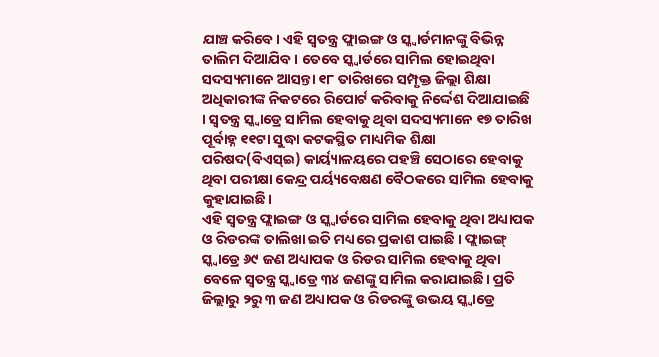ଯାଞ୍ଚ କରିବେ। ଏହି ସ୍ୱତନ୍ତ୍ର ଫ୍ଲାଇଙ୍ଗ ଓ ସ୍କ୍ୱାର୍ଡମାନଙ୍କୁ ବିଭିନ୍ନ ତାଲିମ ଦିଆଯିବ । ତେବେ ସ୍କ୍ୱାର୍ଡରେ ସାମିଲ ହୋଇଥିବା ସଦସ୍ୟମାନେ ଆସନ୍ତା ୧୮ ତାରିଖରେ ସମ୍ପୃକ୍ତ ଜିଲ୍ଲା ଶିକ୍ଷା ଅଧିକାରୀଙ୍କ ନିକଟରେ ରିପୋର୍ଟ କରିବାକୁ ନିର୍ଦ୍ଦେଶ ଦିଆଯାଇଛି । ସ୍ବତନ୍ତ୍ର ସ୍କ୍ବାଡ୍ରେ ସାମିଲ ହେବାକୁ ଥିବା ସଦସ୍ୟମାନେ ୧୭ ତାରିଖ ପୂର୍ବାହ୍ନ ୧୧ଟା ସୁଦ୍ଧା କଟକସ୍ଥିତ ମାଧ୍ୟମିକ ଶିକ୍ଷା ପରିଷଦ(ବିଏସ୍ଇ) କାର୍ୟ୍ୟାଳୟରେ ପହଞ୍ଚି ସେଠାରେ ହେବାକୁ ଥିବା ପରୀକ୍ଷା କେନ୍ଦ୍ର ପର୍ୟ୍ୟବେକ୍ଷଣ ବୈଠକରେ ସାମିଲ ହେବାକୁ କୁହାଯାଇଛି।
ଏହି ସ୍ୱତନ୍ତ୍ର ଫ୍ଲାଇଙ୍ଗ ଓ ସ୍କ୍ୱାର୍ଡରେ ସାମିଲ ହେବାକୁ ଥିବା ଅଧ୍ୟାପକ ଓ ରିଡରଙ୍କ ତାଲିଖା ଇତି ମଧ୍ୟରେ ପ୍ରକାଶ ପାଇଛି । ଫ୍ଲାଇଙ୍ଗ୍ ସ୍କ୍ବାଡ୍ରେ ୬୯ ଜଣ ଅଧ୍ୟାପକ ଓ ରିଡର ସାମିଲ ହେବାକୁ ଥିବା ବେଳେ ସ୍ବତନ୍ତ୍ର ସ୍କ୍ବାଡ୍ରେ ୩୪ ଜଣଙ୍କୁ ସାମିଲ କରାଯାଇଛି। ପ୍ରତି ଜିଲ୍ଲାରୁ ୨ରୁ ୩ ଜଣ ଅଧ୍ୟାପକ ଓ ରିଡରଙ୍କୁ ଉଭୟ ସ୍କ୍ବାଡ୍ରେ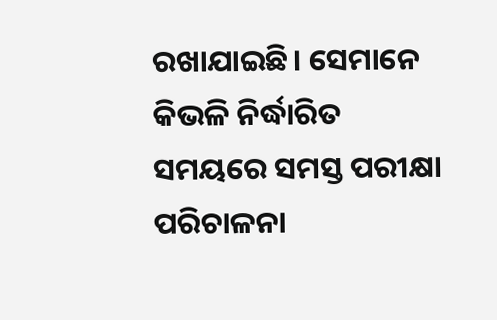ରଖାଯାଇଛି। ସେମାନେ କିଭଳି ନିର୍ଦ୍ଧାରିତ ସମୟରେ ସମସ୍ତ ପରୀକ୍ଷା ପରିଚାଳନା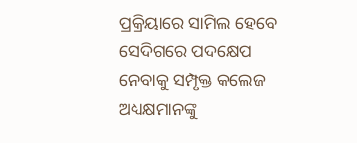ପ୍ରକ୍ରିୟାରେ ସାମିଲ ହେବେ ସେଦିଗରେ ପଦକ୍ଷେପ ନେବାକୁ ସମ୍ପୃକ୍ତ କଲେଜ ଅଧ୍ୟକ୍ଷମାନଙ୍କୁ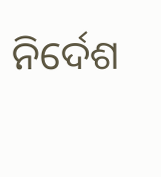ନିର୍ଦେଶ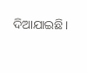ଦିଆଯାଇଛି।